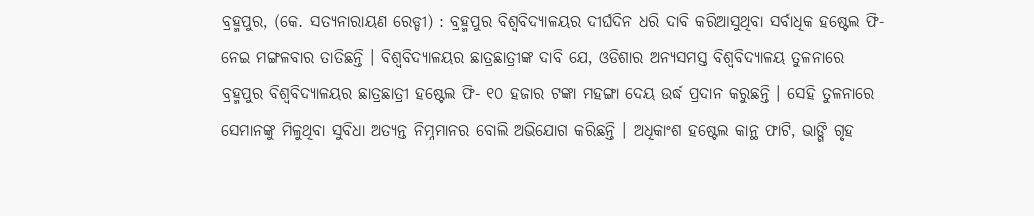ବ୍ରହ୍ମପୁର, (କେ. ସତ୍ୟନାରାୟଣ ରେଡ୍ଡୀ) : ବ୍ରହ୍ମପୁର ବିଶ୍ୱବିଦ୍ୟାଳୟର ଦୀର୍ଘଦିନ ଧରି ଦାବି କରିଆସୁଥିବା ସର୍ବାଧିକ ହଷ୍ଟେଲ ଫି- ନେଇ ମଙ୍ଗଳବାର ତାତିଛନ୍ତି । ବିଶ୍ୱବିଦ୍ୟାଳୟର ଛାତ୍ରଛାତ୍ରୀଙ୍କ ଦାବି ଯେ, ଓଡିଶାର ଅନ୍ୟସମସ୍ତ ବିଶ୍ୱବିଦ୍ୟାଳୟ ତୁଳନାରେ ବ୍ରହ୍ମପୁର ବିଶ୍ୱବିଦ୍ୟାଳୟର ଛାତ୍ରଛାତ୍ରୀ ହଷ୍ଟେଲ ଫି- ୧୦ ହଜାର ଟଙ୍କା ମହଙ୍ଗା ଦେୟ ଉର୍ଦ୍ଧ ପ୍ରଦାନ କରୁଛନ୍ତି । ସେହି ତୁଳନାରେ ସେମାନଙ୍କୁ ମିଳୁଥିବା ସୁବିଧା ଅତ୍ୟନ୍ତ ନିମ୍ନମାନର ବୋଲି ଅଭିଯୋଗ କରିଛନ୍ତି । ଅଧିକାଂଶ ହଷ୍ଟେଲ କାନ୍ଥ ଫାଟି, ଭାଙ୍ଗି ଗୃହ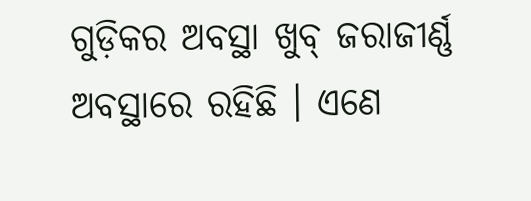ଗୁଡ଼ିକର ଅବସ୍ଥା ଖୁବ୍ ଜରାଜୀର୍ଣ୍ଣ ଅବସ୍ଥାରେ ରହିଛି । ଏଣେ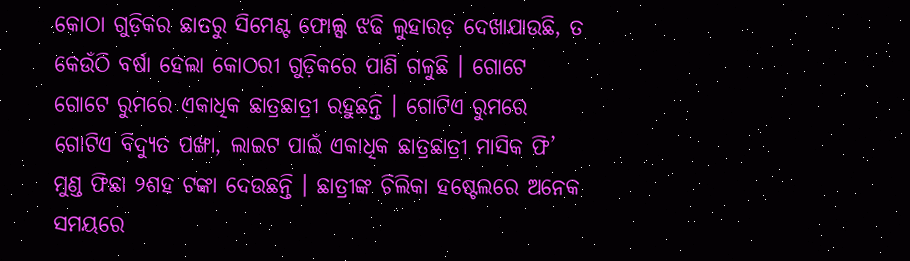କୋଠା ଗୁଡ଼ିକର ଛାତରୁ ସିମେଣ୍ଟ ଫୋଲ୍ସ ଝଢି ଲୁହାରଡ଼ ଦେଖାଯାଉଛି, ତ କେଉଁଠି ବର୍ଷା ହେଲା କୋଠରୀ ଗୁଡ଼ିକରେ ପାଣି ଗଳୁଛି । ଗୋଟେ ଗୋଟେ ରୁମରେ ଏକାଧିକ ଛାତ୍ରଛାତ୍ରୀ ରହୁଛନ୍ତି । ଗୋଟିଏ ରୁମରେ ଗୋଟିଏ ବିଦ୍ୟୁତ ପଙ୍ଖା, ଲାଇଟ ପାଇଁ ଏକାଧିକ ଛାତ୍ରଛାତ୍ରୀ ମାସିକ ଫି’ ମୁଣ୍ଡ ଫିଛା ୨ଶହ ଟଙ୍କା ଦେଉଛନ୍ତି । ଛାତ୍ରୀଙ୍କ ଚିଲିକା ହଷ୍ଟେଲରେ ଅନେକ ସମୟରେ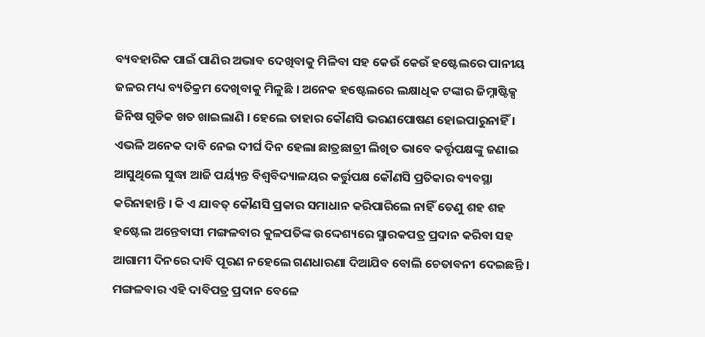ବ୍ୟବହାରିକ ପାଇଁ ପାଣିର ଅଭାବ ଦେଖିବାକୁ ମିଳିବା ସହ କେଉଁ କେଉଁ ହଷ୍ଟେଲରେ ପାନୀୟ ଜଳର ମଧ୍ୟ ବ୍ୟତିକ୍ରମ ଦେଖିବାକୁ ମିଳୁଛି । ଅନେକ ହଷ୍ଟେଲରେ ଲକ୍ଷାଧିକ ଟଙ୍କାର ଜିମ୍ନାଷ୍ଟିକ୍ସ ଜିନିଷ ଗୁଡିକ ଖତ ଖାଇଲାଣି । ହେଲେ ତାହାର କୌଣସି ଭରଣପୋଷଣ ହୋଇପାରୁନାହିଁ । ଏଭଳି ଅନେକ ଦାବି ନେଇ ଦୀର୍ଘ ଦିନ ହେଲା ଛାତ୍ରଛାତ୍ରୀ ଲିଖିତ ଭାବେ କର୍ତ୍ତୃପକ୍ଷଙ୍କୁ ଜଣାଇ ଆସୁଥିଲେ ସୁଦ୍ଧା ଆଜି ପର୍ୟ୍ୟନ୍ତ ବିଶ୍ୱବିଦ୍ୟାଳୟର କର୍ତ୍ତୁପକ୍ଷ କୌଣସି ପ୍ରତିକାର ବ୍ୟବସ୍ଥା କରିନାହାନ୍ତି । କି ଏ ଯାବତ୍ କୌଣସି ପ୍ରକାର ସମାଧାନ କରିପାରିଲେ ନାହିଁ ତେଣୁ ଶହ ଶହ ହଷ୍ଟେଲ ଅନ୍ତେବାସୀ ମଙ୍ଗଳବାର କୁଳପତିଙ୍କ ଉଦ୍ଦେଶ୍ୟରେ ସ୍ମାରକପତ୍ର ପ୍ରଦାନ କରିବା ସହ ଆଗାମୀ ଦିନରେ ଦାବି ପୂରଣ ନହେଲେ ଗଣଧାରଣା ଦିଆଯିବ ବୋଲି ଚେତାବନୀ ଦେଇଛନ୍ତି । ମଙ୍ଗଳବାର ଏହି ଦାବିପତ୍ର ପ୍ରଦାନ ବେଳେ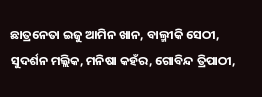ଛାତ୍ରନେତା ଇଜୁ ଆମିନ ଖାନ, ବାଲ୍ମୀକି ସେଠୀ, ସୁଦର୍ଶନ ମଲ୍ଲିକ, ମନିଷା କହଁର, ଗୋବିନ୍ଦ ତ୍ରିପାଠୀ,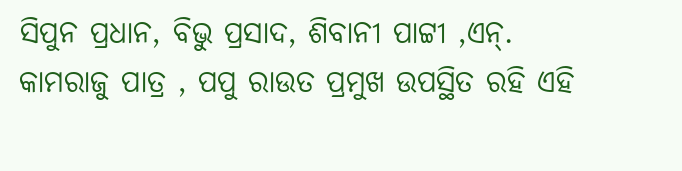ସିପୁନ ପ୍ରଧାନ, ବିଭୁ ପ୍ରସାଦ, ଶିବାନୀ ପାଟ୍ଟୀ ,ଏନ୍. କାମରାଜୁ ପାତ୍ର , ପପୁ ରାଉତ ପ୍ରମୁଖ ଉପସ୍ଥିତ ରହି ଏହି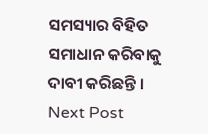ସମସ୍ୟାର ବିହିତ ସମାଧାନ କରିବାକୁ ଦାବୀ କରିଛନ୍ତି ।
Next Post